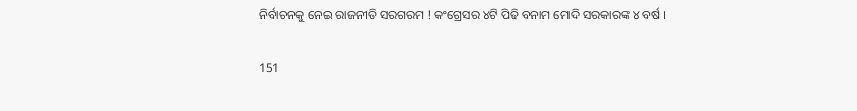ନିର୍ବାଚନକୁ ନେଇ ରାଜନୀତି ସରଗରମ ! କଂଗ୍ରେସର ୪ଟି ପିଢି ବନାମ ମୋଦି ସରକାରଙ୍କ ୪ ବର୍ଷ ।

151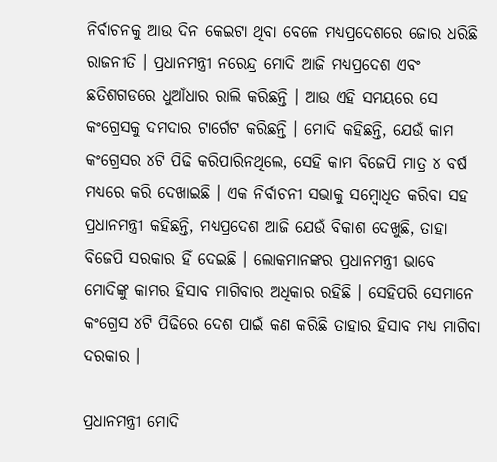ନିର୍ବାଚନକୁ ଆଉ ଦିନ କେଇଟା ଥିବା ବେଳେ ମଧ୍ୟପ୍ରଦେଶରେ ଜୋର ଧରିଛି ରାଜନୀତି । ପ୍ରଧାନମନ୍ତ୍ରୀ ନରେନ୍ଦ୍ର ମୋଦି ଆଜି ମଧ୍ୟପ୍ରଦେଶ ଏବଂ ଛତିଶଗଡରେ ଧୁଆଁଧାର ରାଲି କରିଛନ୍ତି । ଆଉ ଏହି ସମୟରେ ସେ କଂଗ୍ରେସକୁ ଦମଦାର ଟାର୍ଗେଟ କରିଛନ୍ତି । ମୋଦି କହିଛନ୍ତି, ଯେଉଁ କାମ କଂଗ୍ରେସର ୪ଟି ପିଢି କରିପାରିନଥିଲେ, ସେହି କାମ ବିଜେପି ମାତ୍ର ୪ ବର୍ଷ ମଧ୍ୟରେ କରି ଦେଖାଇଛି । ଏକ ନିର୍ବାଚନୀ ସଭାକୁ ସମ୍ବୋଧିତ କରିବା ସହ ପ୍ରଧାନମନ୍ତ୍ରୀ କହିଛନ୍ତି, ମଧ୍ୟପ୍ରଦେଶ ଆଜି ଯେଉଁ ବିକାଶ ଦେଖୁଛି, ତାହା ବିଜେପି ସରକାର ହିଁ ଦେଇଛି । ଲୋକମାନଙ୍କର ପ୍ରଧାନମନ୍ତ୍ରୀ ଭାବେ ମୋଦିଙ୍କୁ କାମର ହିସାବ ମାଗିବାର ଅଧିକାର ରହିଛି । ସେହିପରି ସେମାନେ କଂଗ୍ରେସ ୪ଟି ପିଢିରେ ଦେଶ ପାଇଁ କଣ କରିଛି ତାହାର ହିସାବ ମଧ୍ୟ ମାଗିବା ଦରକାର ।

ପ୍ରଧାନମନ୍ତ୍ରୀ ମୋଦି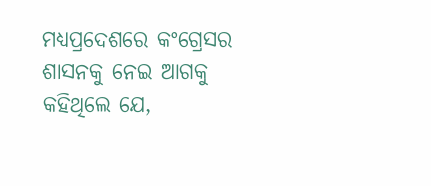ମଧ୍ୟପ୍ରଦେଶରେ କଂଗ୍ରେସର ଶାସନକୁ ନେଇ ଆଗକୁ କହିଥିଲେ ଯେ,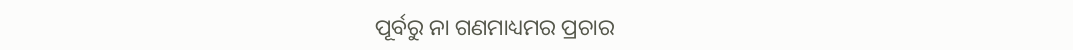ପୂର୍ବରୁ ନା ଗଣମାଧ୍ୟମର ପ୍ରଚାର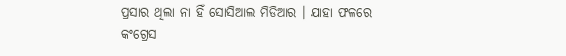ପ୍ରସାର ଥିଲା ନା ହିଁ ସୋସିଆଲ ମିଡିଆର । ଯାହା ଫଳରେ କଂଗ୍ରେସ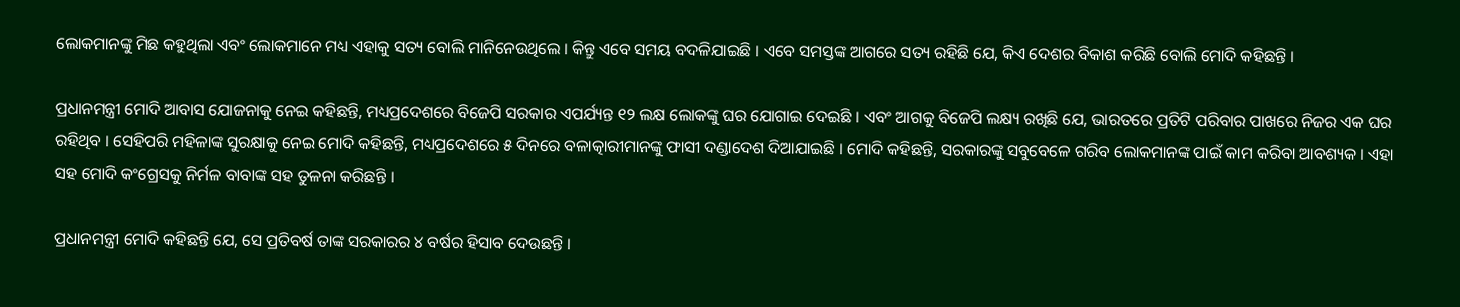ଲୋକମାନଙ୍କୁ ମିଛ କହୁଥିଲା ଏବଂ ଲୋକମାନେ ମଧ୍ୟ ଏହାକୁ ସତ୍ୟ ବୋଲି ମାନିନେଉଥିଲେ । କିନ୍ତୁ ଏବେ ସମୟ ବଦଳିଯାଇଛି । ଏବେ ସମସ୍ତଙ୍କ ଆଗରେ ସତ୍ୟ ରହିଛି ଯେ, କିଏ ଦେଶର ବିକାଶ କରିଛି ବୋଲି ମୋଦି କହିଛନ୍ତି ।

ପ୍ରଧାନମନ୍ତ୍ରୀ ମୋଦି ଆବାସ ଯୋଜନାକୁ ନେଇ କହିଛନ୍ତି, ମଧ୍ୟପ୍ରଦେଶରେ ବିଜେପି ସରକାର ଏପର୍ଯ୍ୟନ୍ତ ୧୨ ଲକ୍ଷ ଲୋକଙ୍କୁ ଘର ଯୋଗାଇ ଦେଇଛି । ଏବଂ ଆଗକୁ ବିଜେପି ଲକ୍ଷ୍ୟ ରଖିଛି ଯେ, ଭାରତରେ ପ୍ରତିଟି ପରିବାର ପାଖରେ ନିଜର ଏକ ଘର ରହିଥିବ । ସେହିପରି ମହିଳାଙ୍କ ସୁରକ୍ଷାକୁ ନେଇ ମୋଦି କହିଛନ୍ତି, ମଧ୍ୟପ୍ରଦେଶରେ ୫ ଦିନରେ ବଳାତ୍କାରୀମାନଙ୍କୁ ଫାସୀ ଦଣ୍ଡାଦେଶ ଦିଆଯାଇଛି । ମୋଦି କହିଛନ୍ତି, ସରକାରଙ୍କୁ ସବୁବେଳେ ଗରିବ ଲୋକମାନଙ୍କ ପାଇଁ କାମ କରିବା ଆବଶ୍ୟକ । ଏହା ସହ ମୋଦି କଂଗ୍ରେସକୁ ନିର୍ମଳ ବାବାଙ୍କ ସହ ତୁଳନା କରିଛନ୍ତି ।

ପ୍ରଧାନମନ୍ତ୍ରୀ ମୋଦି କହିଛନ୍ତି ଯେ, ସେ ପ୍ରତିବର୍ଷ ତାଙ୍କ ସରକାରର ୪ ବର୍ଷର ହିସାବ ଦେଉଛନ୍ତି ।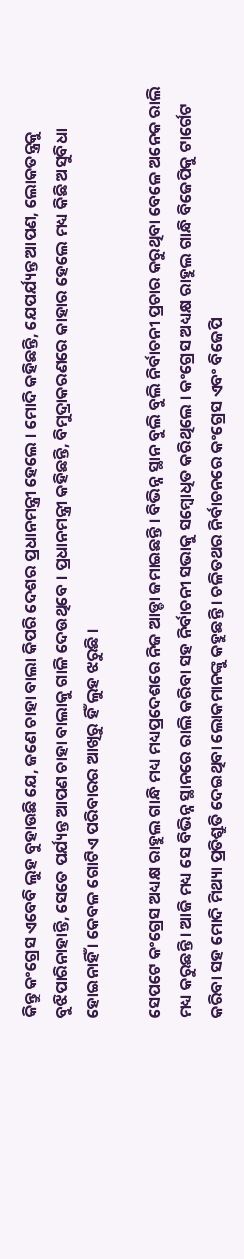କିନ୍ତୁ କଂଗ୍ରେସ ଏବେବି ଲୁହ ବୁହାଉଛି ଯେ, ଜଣେ ଚାହା ବାଲା କିପରି ଦେଶର ପ୍ରଧାନମନ୍ତ୍ରୀ ହେଲେ । ମୋଦି କହିଛନ୍ତି, ଯେପର୍ଯ୍ୟନ୍ତ ଆପଣ, ଲୋକତନ୍ତ୍ରକୁ ବୁଝିପାରିନାହାନ୍ତି, ସେତେ ପର୍ଯ୍ୟନ୍ତ ଆପଣ ଚାହା ବାଲାକୁ ଗାଳି ଦେଉଥିବେ । ପ୍ରଧାନମନ୍ତ୍ରୀ କହିଛନ୍ତି, ବିମୁଦ୍ରାକରଣରେ କାହାର ହେଲେ ମଧ୍ୟ କିଛି ଅସୁବିଧା ହୋଇନାହିଁ । କେବଳ ଗୋଟିଏ ପରିବାରର ଆଖିରୁ ହିଁ ଲୁହ ଝରୁଛି ।

ସେପଟେ କଂଗ୍ରେସ ଅଧ୍ୟକ୍ଷ ରାହୁଲ ଗାନ୍ଧି ମଧ୍ୟ ମଧ୍ୟପ୍ରଦେଶରେ ନିଜ ଆଡ୍ଡା ଜମାଇଛନ୍ତି । ବିଭିନ୍ନ ସ୍ଥାନ ବୁଲି ବୁଲି ନିର୍ବାଚନୀ ପ୍ରଚାର କରୁଥିବା ବେଳେ ଅନେକ ରାଲି ମଧ୍ୟ କରୁଛନ୍ତି । ଆଜି ମଧ୍ୟ ସେ ବିଭିନ୍ନ ସ୍ଥାନରେ ରାଲି କରିବା ସହ ନିର୍ବାଚନୀ ସଭାକୁ ସମ୍ବୋଧିତ କରିଥିଲେ । କଂଗ୍ରେସ ଅଧ୍ୟକ୍ଷ ରାହୁଲ ଗାନ୍ଧି ବିଜେପିକୁ ଟାର୍ଗେଟ କରିବା ସହ ମୋଦି ମିଥ୍ୟା ପ୍ରତିଶ୍ରୁତି ଦେଇଥିବା ଲୋକମାନଙ୍କୁ କହୁଛନ୍ତି । ଚଳିତଥର ନିର୍ବାଚନରେ କଂଗ୍ରେସ ଏବଂ ବିଜେପି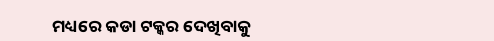ମଧ୍ୟରେ କଡା ଟକ୍କର ଦେଖିବାକୁ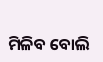ମିଳିବ ବୋଲି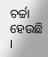ଚର୍ଚ୍ଚା ହେଉଛି ।